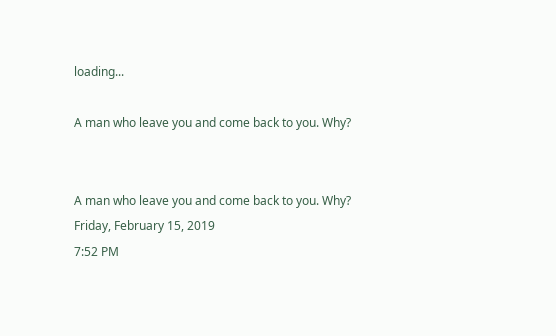loading...

A man who leave you and come back to you. Why?


A man who leave you and come back to you. Why?
Friday, February 15, 2019
7:52 PM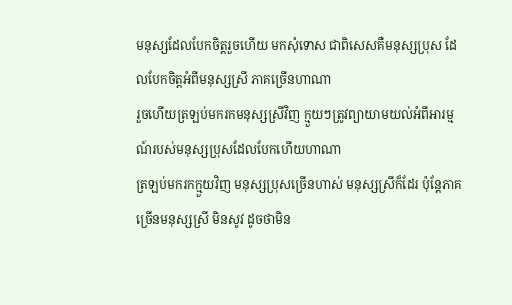មនុស្សដែលបែកចិត្តរួចហើយ មកសុំទោស ជាពិសេសគឺមនុស្សប្រុស ដែលបែកចិត្តអំពីមនុស្សស្រី ភាគច្រើនហាណា
រួចហើយត្រឡប់មករកមនុស្សស្រីវិញ ក្មួយៗត្រូវព្យាយាមយល់អំពីអារម្មណ៍របស់មនុស្សប្រុសដែលបែកហើយហាណា
ត្រឡប់មករកក្មួយវិញ មនុស្សប្រុសច្រើនហាស់ មនុស្សស្រីក៏ដែរ ប៉ុន្តែភាគច្រើនមនុស្សស្រី មិនសូវ ដូចថាមិន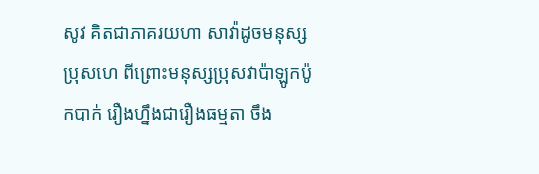សូវ គិតជាភាគរយហា សាវ៉ាដូចមនុស្សប្រុសហេ ពីព្រោះមនុស្សប្រុសវាប៉ាឡូកប៉ូកបាក់ រឿងហ្នឹងជារឿងធម្មតា ចឹង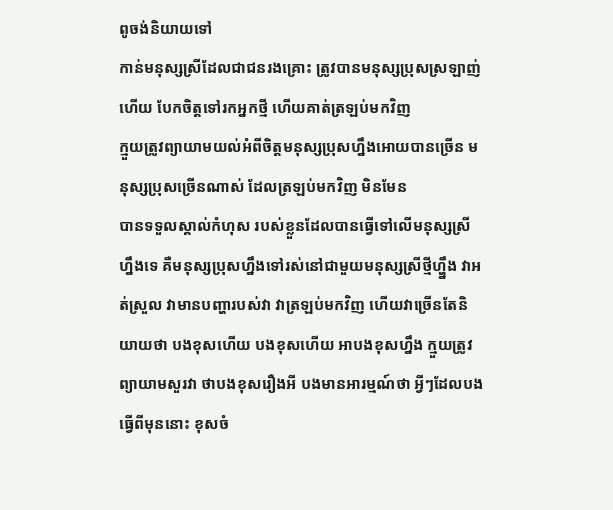ពូចង់និយាយទៅ
កាន់មនុស្សស្រីដែលជាជនរងគ្រោះ ត្រូវបានមនុស្សប្រុសស្រឡាញ់ហើយ បែកចិត្តទៅរកអ្នកថ្មី ហើយគាត់ត្រឡប់មកវិញ
ក្មួយត្រូវព្យាយាមយល់អំពីចិត្តមនុស្សប្រុសហ្នឹងអោយបានច្រើន មនុស្សប្រុសច្រើនណាស់ ដែលត្រឡប់មកវិញ មិនមែន
បានទទួលស្គាល់កំហុស របស់ខ្លួនដែលបានធ្វើទៅលើមនុស្សស្រីហ្នឹងទេ គឺមនុស្សប្រុសហ្នឹងទៅរស់នៅជាមួយមនុស្សស្រីថ្មីហ្ហ្នឹង វាអត់ស្រួល វាមានបញ្ហារបស់វា វាត្រឡប់មកវិញ ហើយវាច្រើនតែនិយាយថា បងខុសហើយ បងខុសហើយ អាបងខុសហ្នឹង ក្មួយត្រូវព្យាយាមសួរវា ថាបងខុសរឿងអី បងមានអារម្មណ៍ថា អ្វីៗដែលបងធ្វើពីមុននោះ ខុសចំ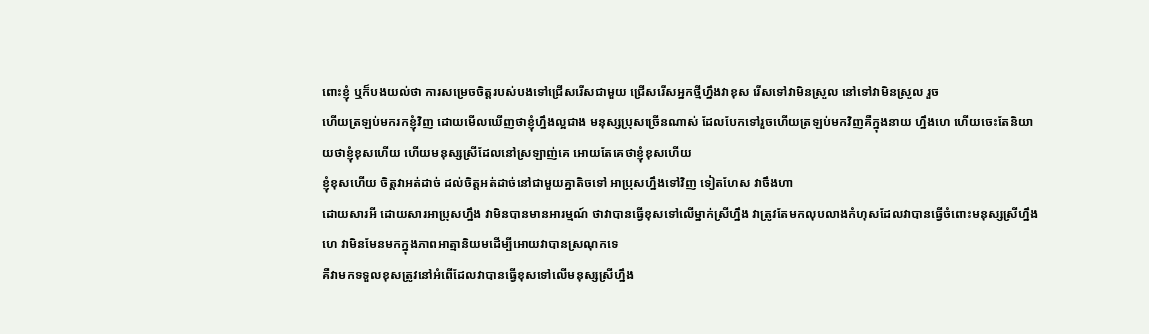ពោះខ្ញុំ ឬក៏បងយល់ថា ការសម្រេចចិត្តរបស់បងទៅជ្រើសរើសជាមួយ ជ្រើសរើសអ្នកថ្មីហ្នឹងវាខុស រើសទៅវាមិនស្រួល នៅទៅវាមិនស្រួល រួច
ហើយត្រឡប់មករកខ្ញុំវិញ ដោយមើលឃើញថាខ្ញុំហ្នឹងល្អជាង មនុស្សប្រុសច្រើនណាស់ ដែលបែកទៅរួចហើយត្រឡប់មកវិញគឺក្នុងនាយ ហ្នឹងហេ ហើយចេះតែនិយាយថាខ្ញុំខុសហើយ ហើយមនុស្សស្រីដែលនៅស្រឡាញ់គេ អោយតែគេថាខ្ញុំខុសហើយ
ខ្ញុំខុសហើយ ចិត្តវាអត់ដាច់ ដល់ចិត្តអត់ដាច់នៅជាមួយគ្នាតិចទៅ អាប្រុសហ្នឹងទៅវិញ ទៀតហែស វាចឹងហា
ដោយសារអី ដោយសារអាប្រុសហ្នឹង វាមិនបានមានអារម្មណ៍ ថាវាបានធ្វើខុសទៅលើម្នាក់ស្រីហ្នឹង វាត្រូវតែមកលុបលាងកំហុសដែលវាបានធ្វើចំពោះមនុស្សស្រីហ្នឹងហេ វាមិនមែនមកក្នុងភាពអាត្មានិយមដើម្បីអោយវាបានស្រណុកទេ
គឺវាមកទទួលខុសត្រូវនៅអំពើដែលវាបានធ្វើខុសទៅលើមនុស្សស្រីហ្នឹង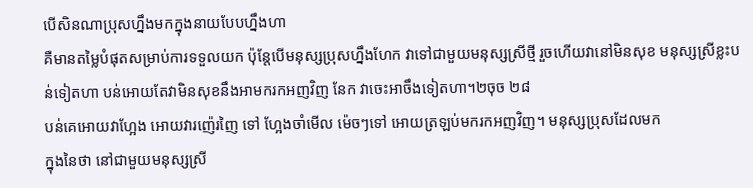បើសិនណាប្រុសហ្នឹងមកក្នុងនាយបែបហ្នឹងហា
គឺមានតម្លៃបំផុតសម្រាប់ការទទួលយក ប៉ុន្តែបើមនុស្សប្រុសហ្នឹងហែក វាទៅជាមួយមនុស្សស្រីថ្មី រួចហើយវានៅមិនសុខ មនុស្សស្រីខ្លះបន់ទៀតហា បន់អោយតែវាមិនសុខនឹងអាមករកអញវិញ នែក វាចេះអាចឹងទៀតហា។២ចុច ២៨
បន់គេអោយវាហ្អែង អោយវារញ៉េរញៃ ទៅ ហ្អែងចាំមើល ម៉េចៗទៅ អោយត្រឡប់មករកអញវិញ។ មនុស្សប្រុសដែលមក
ក្នុងនៃថា នៅជាមួយមនុស្សស្រី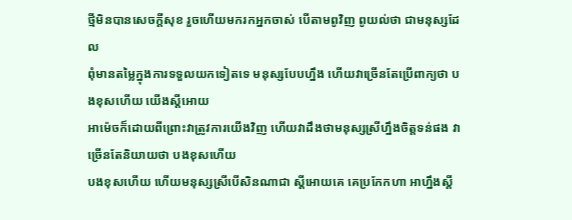ថ្មីមិនបានសេចក្តីសុខ រួចហើយមករកអ្នកចាស់ បើតាមពូវិញ ពូយល់ថា ជាមនុស្សដែល
ពុំមានតម្លៃក្នុងការទទួលយកទៀតទេ មនុស្សបែបហ្នឹង ហើយវាច្រើនតែប្រើពាក្យថា បងខុសហើយ យើងស្តីអោយ
អាម៉េចក៏ដោយពីព្រោះវាត្រូវការយើងវិញ ហើយវាដឹងថាមនុស្សស្រីហ្នឹងចិត្តទន់ផង វាច្រើនតែនិយាយថា បងខុសហើយ
បងខុសហើយ ហើយមនុស្សស្រីបើសិនណាជា ស្តីអោយគេ គេប្រកែកហា អាហ្នឹងស្តី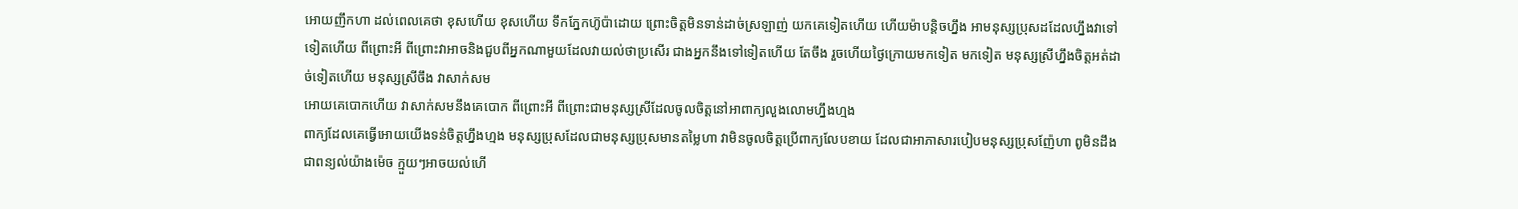អោយញឹកហា ដល់ពេលគេថា ខុសហើយ ខុសហើយ ទឹកភ្នែកហ៊ូប៉ាដោយ ព្រោះចិត្តមិនទាន់ដាច់ស្រឡាញ់ យកគេទៀតហើយ ហើយម៉ាបន្តិចហ្នឹង អាមនុស្សប្រុសដដែលហ្នឹងវាទៅទៀតហើយ ពីព្រោះអី ពីព្រោះវាអាចនិងជួបពីអ្នកណាមួយដែលវាយល់ថាប្រសើរ ជាងអ្នកនឹងទៅទៀតហើយ តែចឹង រួចហើយថ្ងៃក្រោយមកទៀត មកទៀត មនុស្សស្រីហ្នឹងចិត្តអត់ដាច់ទៀតហើយ មនុស្សស្រីចឹង វាសាក់សម
អោយគេបោកហើយ វាសាក់សមនឹងគេបោក ពីព្រោះអី ពីព្រោះជាមនុស្សស្រីដែលចូលចិត្តនៅអាពាក្យលួងលោមហ្នឹងហ្មង
ពាក្យដែលគេធ្វើអោយយើងទន់ចិត្តហ្នឹងហ្មង មនុស្សប្រុសដែលជាមនុស្សប្រុសមានតម្លៃហា វាមិនចូលចិត្តប្រើពាក្យលែបខាយ ដែលជាអាភាសារបៀបមនុស្សប្រុសញ៉ែហា ពូមិនដឹងជាពន្យល់យ៉ាងម៉េច ក្មួយៗអាចយល់ហើ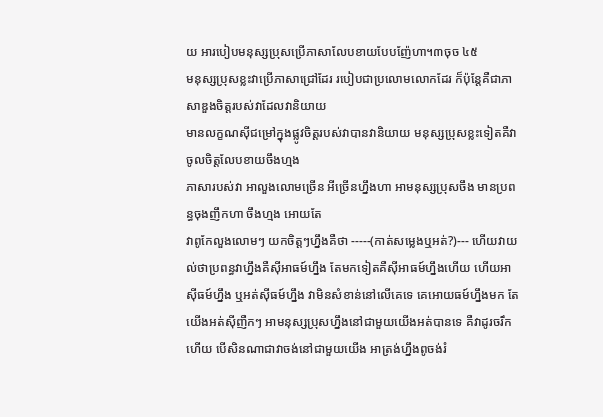យ អារបៀបមនុស្សប្រុសប្រើភាសាលែបខាយបែបញ៉ែហា។៣ចុច ៤៥
មនុស្សប្រុសខ្លះវាប្រើភាសាជ្រៅដែរ របៀបជាប្រលោមលោកដែរ ក៏ប៉ុន្តែគឺជាភាសាឌួងចិត្តរបស់វាដែលវានិយាយ
មានលក្ខណសុីជម្រៅក្នុងផ្លូវចិត្តរបស់វាបានវានិយាយ មនុស្សប្រុសខ្លះទៀតគឺវាចូលចិត្តលែបខាយចឹងហ្មង
ភាសារបស់វា អាលួងលោមច្រើន អីច្រើនហ្នឹងហា អាមនុស្សប្រុសចឹង មានប្រពន្ធចុងញឹកហា ចឹងហ្មង អោយតែ
វាពូកែលួងលោមៗ យកចិត្តៗហ្នឹងគឺថា -----(កាត់សម្លេងឬអត់?)--- ហើយវាយល់ថាប្រពន្ធវាហ្នឹងគឺសុីអាធម៍ហ្នឹង តែមកទៀតគឺសុីអាធម៍ហ្នឹងហើយ ហើយអាសុីធម៍ហ្នឹង ឬអត់សុីធម៍ហ្នឹង វាមិនសំខាន់នៅលើគេទេ គេអោយធម៍ហ្នឹងមក តែយើងអត់សុីញឺកៗ អាមនុស្សប្រុសហ្នឹងនៅជាមួយយើងអត់បានទេ គឺវាដូរចរឹកហើយ បើសិនណាជាវាចង់នៅជាមួយយើង អាត្រង់ហ្នឹងពូចង់រំ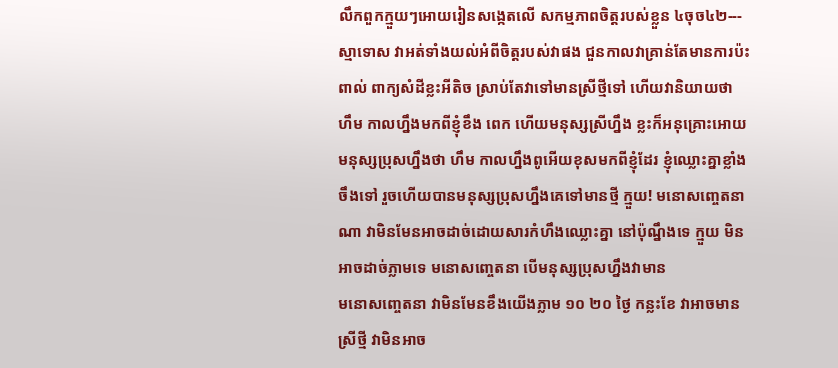លឹកពួកក្មួយៗអោយរៀនសង្កេតលើ សកម្មភាពចិត្តរបស់ខ្លួន ៤ចុច៤២--- ស្មាទោស វាអត់ទាំងយល់អំពីចិត្តរបស់វាផង ជួនកាលវាគ្រាន់តែមានការប៉ះពាល់ ពាក្យសំដីខ្លះអីតិច ស្រាប់តែវាទៅមានស្រីថ្មីទៅ ហើយវានិយាយថា
ហឹម កាលហ្នឹងមកពីខ្ញុំខឹង ពេក ហើយមនុស្សស្រីហ្នឹង ខ្លះក៏អនុគ្រោះអោយមនុស្សប្រុសហ្នឹងថា ហឹម កាលហ្នឹងពូអើយខុសមកពីខ្ញុំដែរ ខ្ញុំឈ្លោះគ្នាខ្លាំងចឹងទៅ រួចហើយបានមនុស្សប្រុសហ្នឹងគេទៅមានថ្មី ក្មួយ! មនោសញ្ចេតនាណា វាមិនមែនអាចដាច់ដោយសារកំហឹងឈ្លោះគ្នា នៅប៉ុណ្នឹងទេ ក្មួយ មិនអាចដាច់ភ្លាមទេ មនោសញ្ចេតនា បើមនុស្សប្រុសហ្នឹងវាមាន
មនោសញ្ចេតនា វាមិនមែនខឹងយើងភ្លាម ១០ ២០ ថ្ងៃ កន្លះខែ វាអាចមានស្រីថ្មី វាមិនអាច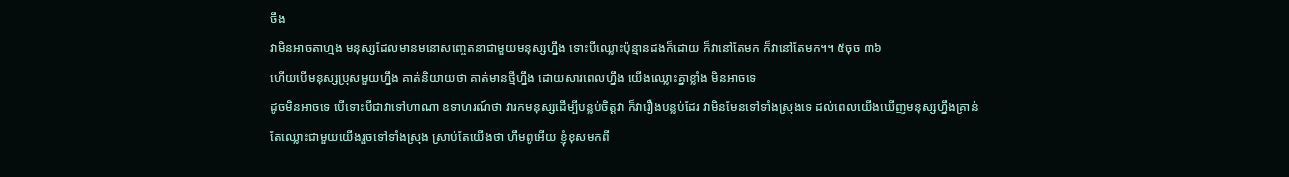ចឹង
វាមិនអាចតាហ្មង មនុស្សដែលមានមនោសញ្ចេតនាជាមួយមនុស្សហ្នឹង ទោះបីឈ្លោះប៉ុន្មានដងក៏ដោយ ក៏វានៅតែមក ក៏វានៅតែមក។។ ៥ចុច ៣៦
ហើយបើមនុស្សប្រុសមួយហ្នឹង គាត់និយាយថា គាត់មានថ្មីហ្នឹង ដោយសារពេលហ្នឹង យើងឈ្លោះគ្នាខ្លាំង មិនអាចទេ
ដូចមិនអាចទេ បើទោះបីជាវាទៅហាណា ឧទាហរណ៍ថា វារកមនុស្សដើម្បីបន្លប់ចិត្តវា ក៏វារឿងបន្លប់ដែរ វាមិនមែនទៅទាំងស្រុងទេ ដល់ពេលយើងឃើញមនុស្សហ្នឹងគ្រាន់តែឈ្លោះជាមួយយើងរួចទៅទាំងស្រុង ស្រាប់តែយើងថា ហឹមពូអើយ ខ្ញុំខុសមកពី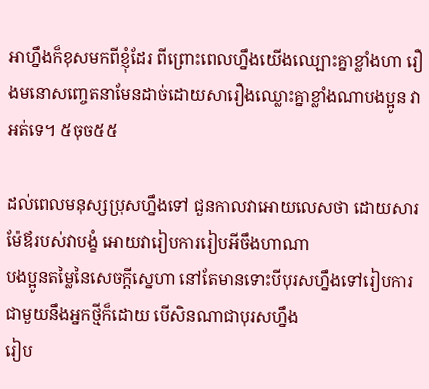អាហ្នឹងក៏ខុសមកពីខ្ញុំដែរ ពីព្រោះពេលហ្នឹងយើងឈ្ឡោះគ្នាខ្លាំងហា រឿងមនោសញ្ចេតនាមែនដាច់ដោយសារឿងឈ្លោះគ្នាខ្លាំងណាបងប្អូន វាអត់ទេ។ ៥ចុច៥៥

ដល់ពេលមនុស្សប្រុសហ្នឹងទៅ ជួនកាលវាអោយលេសថា ដោយសារម៉ែឪរបស់វាបង្ខំ អោយវារៀបការរៀបអីចឹងហាណា
បងប្អូនតម្លៃនៃសេចក្តីស្នេហា នៅតែមានទោះបីបុរសហ្នឹងទៅរៀបការជាមួយនឹងអ្នកថ្មីក៏ដោយ បើសិនណាជាបុរសហ្នឹង
រៀប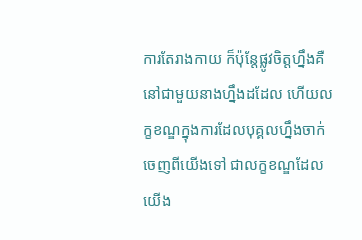ការតែរាងកាយ ក៏ប៉ុន្តែផ្លូវចិត្តហ្នឹងគឺនៅជាមួយនាងហ្នឹងដដែល ហើយលក្ខខណ្ឌក្នុងការដែលបុគ្គលហ្នឹងចាក់ចេញពីយើងទៅ ជាលក្ខខណ្ឌដែលយើង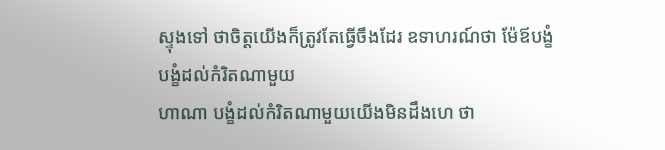ស្ទុងទៅ ថាចិត្តយើងក៏ត្រូវតែធ្វើចឹងដែរ ឧទាហរណ៍ថា ម៉ែឪបង្ខំ បង្ខំដល់កំរិតណាមួយ
ហាណា បង្ខំដល់កំរិតណាមួយយើងមិនដឹងហេ ថា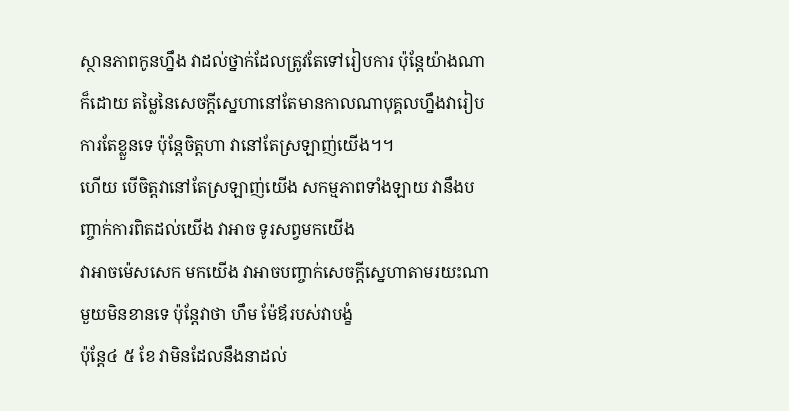ស្ថានភាពកូនហ្នឹង វាដល់ថ្នាក់ដែលត្រូវតែទៅរៀបការ ប៉ុន្តែយ៉ាងណាក៏ដោយ តម្លៃនៃសេចក្តីស្នេហានៅតែមានកាលណាបុគ្គលហ្នឹងវារៀបការតែខ្លួនទេ ប៉ុន្តែចិត្តហា វានៅតែស្រឡាញ់យើង។។
ហើយ បើចិត្តវានៅតែស្រឡាញ់យើង សកម្មភាពទាំងឡាយ វានឹងបញ្ចាក់ការពិតដល់យើង វាអាច ទូរសព្វមកយើង
វាអាចម៉េសសេក មកយើង វាអាចបញ្ចាក់សេចក្តីស្នេហាតាមរយះណាមួយមិនខានទេ ប៉ុន្តែវាថា ហឹម ម៉ែឪរបស់វាបង្ខំ
ប៉ុន្តែ៤ ៥ ខែ វាមិនដែលនឹងនាដល់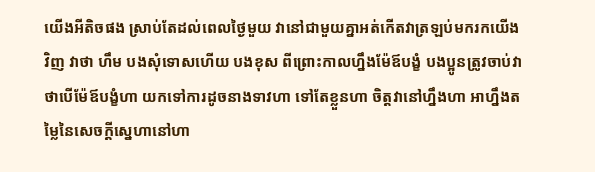យើងអីតិចផង ស្រាប់តែដល់ពេលថ្ងៃមួយ វានៅជាមួយគ្នាអត់កើតវាត្រឡប់មករកយើងវិញ វាថា ហឹម បងសុំទោសហើយ បងខុស ពីព្រោះកាលហ្នឹងម៉ែឪបង្ខំ បងប្អូនត្រូវចាប់វា ថាបើម៉ែឪបង្ខំហា យកទៅការដូចនាងទាវហា ទៅតែខ្លួនហា ចិត្តវានៅហ្នឹងហា អាហ្នឹងតម្លៃនៃសេចក្តីស្នេហានៅហា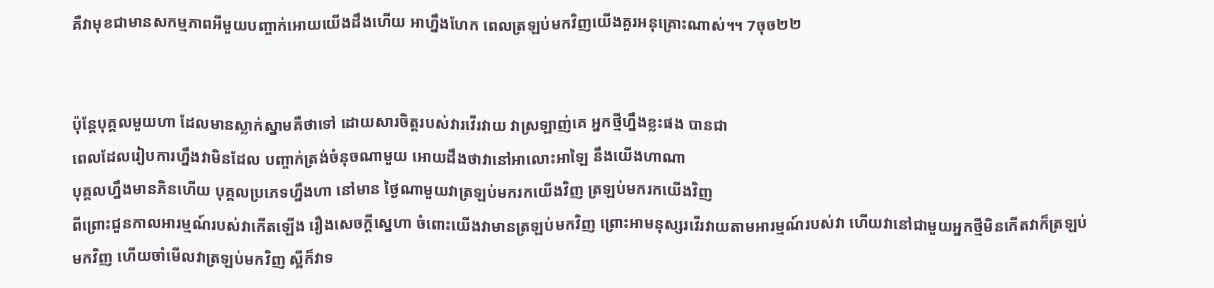គឺវាមុខជាមានសកម្មភាពអីមួយបញ្ចាក់អោយយើងដឹងហើយ អាហ្នឹងហែក ពេលត្រឡប់មកវិញយើងគួរអនុគ្រោះណាស់។។ 7ចុច២២


ប៉ុន្តែបុគ្គលមួយហា ដែលមានស្លាក់ស្នាមគឺថាទៅ ដោយសារចិត្តរបស់វារវើរវាយ វាស្រឡាញ់គេ អ្នកថ្មីហ្នឹងខ្លះផង បានជា
ពេលដែលរៀបការហ្នឹងវាមិនដែល បញ្ចាក់ត្រង់ចំនុចណាមួយ អោយដឹងថាវានៅអាលោះអាឡៃ នឹងយើងហាណា
បុគ្គលហ្នឹងមានភិនហើយ បុគ្គលប្រភេទហ្នឹងហា នៅមាន ថ្ងៃណាមួយវាត្រឡប់មករកយើងវិញ ត្រឡប់មករកយើងវិញ
ពីព្រោះជួនកាលអារម្មណ៍របស់វាកើតឡើង រឿងសេចក្តីស្នេហា ចំពោះយើងវាមានត្រឡប់មកវិញ ព្រោះអាមនុស្សរវើរវាយតាមអារម្មណ៍របស់វា ហើយវានៅជាមួយអ្នកថ្មីមិនកើតវាក៏ត្រឡប់មកវិញ ហើយចាំមើលវាត្រឡប់មកវិញ ស្អីក៏វាទ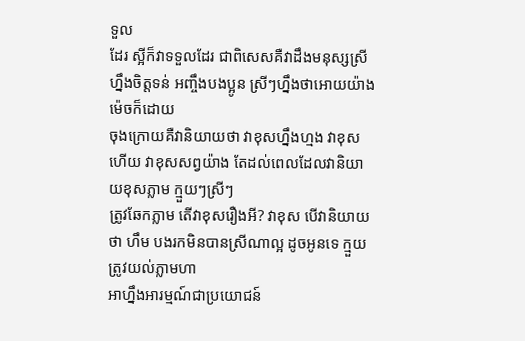ទួល
ដែរ ស្អីក៏វាទទួលដែរ ជាពិសេសគឺវាដឹងមនុស្សស្រីហ្នឹងចិត្តទន់ អញ្ចឹងបងប្អូន ស្រីៗហ្នឹងថាអោយយ៉ាងម៉េចក៏ដោយ
ចុងក្រោយគឺវានិយាយថា វាខុសហ្នឹងហ្មង វាខុសហើយ វាខុសសព្វយ៉ាង តែដល់ពេលដែលវានិយាយខុសភ្លាម ក្មួយៗស្រីៗ
ត្រូវឆែកភ្លាម តើវាខុសរឿងអី? វាខុស បើវានិយាយថា ហឹម បងរកមិនបានស្រីណាល្អ ដូចអូនទេ ក្មួយត្រូវយល់ភ្លាមហា
អាហ្នឹងអារម្មណ៍ជាប្រយោជន៍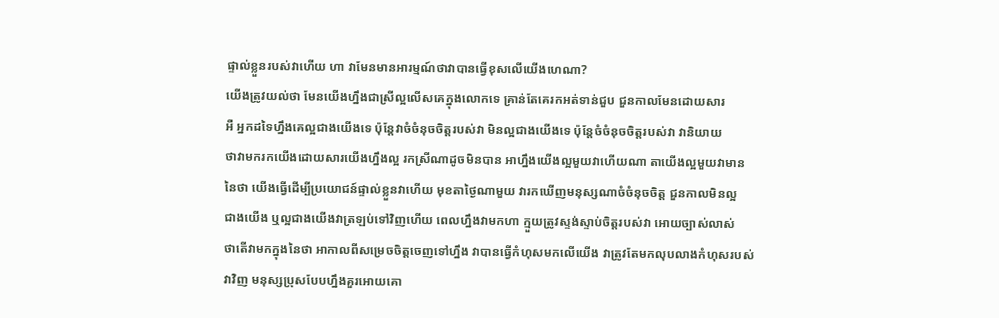ផ្ទាល់ខ្លួនរបស់វាហើយ ហា វាមែនមានអារម្មណ៍ថាវាបានធ្វើខុសលើយើងហេណា?
យើងត្រូវយល់ថា មែនយើងហ្នឹងជាស្រីល្អលើសគេក្នុងលោកទេ គ្រាន់តែគេរកអត់ទាន់ជួប ជួនកាលមែនដោយសារ
អឺ អ្នកដទៃហ្នឹងគេល្អជាងយើងទេ ប៉ុន្តែវាចំចំនុចចិត្តរបស់វា មិនល្អជាងយើងទេ ប៉ុន្តែចំចំនុចចិត្តរបស់វា វានិយាយ
ថាវាមករកយើងដោយសារយើងហ្នឹងល្អ រកស្រីណាដូចមិនបាន អាហ្នឹងយើងល្អមួយវាហើយណា តាយើងល្អមួយវាមាន
នៃថា យើងធ្វើដើម្បីប្រយោជន៍ផ្ទាល់ខ្លួនវាហើយ មុខតាថ្ងៃណាមួយ វារកឃើញមនុស្សណាចំចំនុចចិត្ត ជួនកាលមិនល្អ
ជាងយើង ឬល្អជាងយើងវាត្រឡប់ទៅវិញហើយ ពេលហ្នឹងវាមកហា ក្មួយត្រូវស្ទង់ស្ទាប់ចិត្តរបស់វា អោយច្បាស់លាស់
ថាតើវាមកក្នុងនៃថា អាកាលពីសម្រេចចិត្តចេញទៅហ្នឹង វាបានធ្វើកំហុសមកលើយើង វាត្រូវតែមកលុបលាងកំហុសរបស់
វាវិញ មនុស្សប្រុសបែបហ្នឹងគួរអោយគោ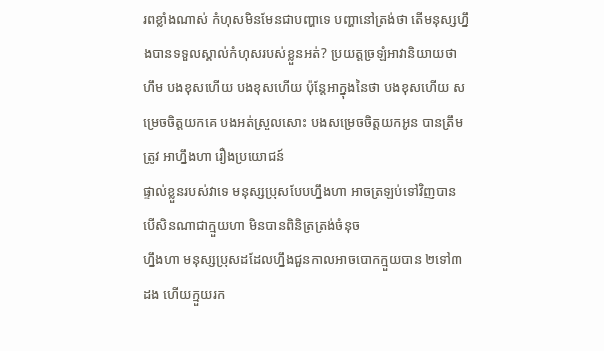រពខ្លាំងណាស់ កំហុសមិនមែនជាបញ្ហាទេ បញ្ហានៅត្រង់ថា តើមនុស្សហ្នឹងបានទទួលស្គាល់កំហុសរបស់ខ្លួនអត់? ប្រយត្តច្រឡំអាវានិយាយថា ហឹម បងខុសហើយ បងខុសហើយ ប៉ុន្តែអាក្នុងនៃថា បងខុសហើយ សម្រេចចិត្តយកគេ បងអត់ស្រួលសោះ បងសម្រេចចិត្តយកអូន បានត្រឹមត្រូវ អាហ្នឹងហា រឿងប្រយោជន៍
ផ្ទាល់ខ្លួនរបស់វាទេ មនុស្សប្រុសបែបហ្នឹងហា អាចត្រឡប់ទៅវិញបាន បើសិនណាជាក្មួយហា មិនបានពិនិត្រត្រង់ចំនុច
ហ្នឹងហា មនុស្សប្រុសដដែលហ្នឹងជួនកាលអាចបោកក្មួយបាន ២ទៅ៣ដង ហើយក្មួយរក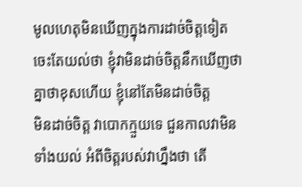មូលហេតុមិនឃើញក្នុងការដាច់ចិត្តទៀត ចេះតែយល់ថា ខ្ញុំវាមិនដាច់ចិត្តនឹកឃើញថា  គ្នាថាខុសហើយ ខ្ញុំនៅតែមិនដាច់ចិត្ត
មិនដាច់ចិត្ត វាបោកក្មួយទេ ជួនកាលវាមិនទាំងយល់ អំពីចិត្តរបស់វាហ្នឹងថា តើ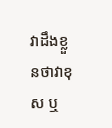វាដឹងខ្លួនថាវាខុស ឬ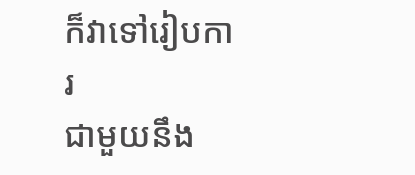ក៏វាទៅរៀបការ
ជាមួយនឹង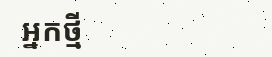អ្នកថ្មី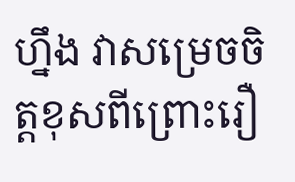ហ្នឹង វាសម្រេចចិត្តខុសពីព្រោះរឿ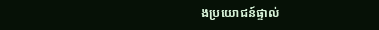ងប្រយោជន៍ផ្ទាល់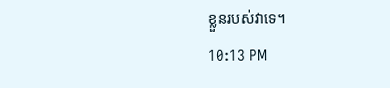ខ្លួនរបស់វាទេ។
10:13 PM